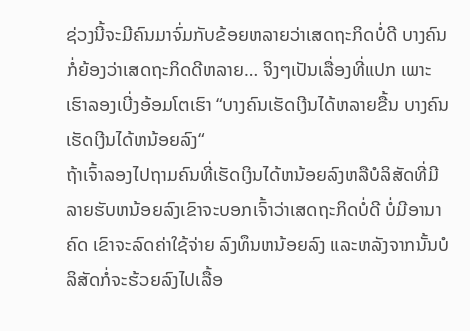ຊ່ວງນີ້ຈະມີຄົນມາຈົ່ມກັບຂ້ອຍຫລາຍວ່າເສດຖະກິດບໍ່ດີ ບາງຄົນກໍ່ຍ້ອງວ່າເສດຖະກິດດີຫລາຍ… ຈິງໆເປັນເລື່ອງທີ່ແປກ ເພາະເຮົາລອງເບີ່ງອ້ອມໂຕເຮົາ “ບາງຄົນເຮັດເງີນໄດ້ຫລາຍຂື້ນ ບາງຄົນເຮັດເງີນໄດ້ຫນ້ອຍລົງ“
ຖ້າເຈົ້າລອງໄປຖາມຄົນທີ່ເຮັດເງິນໄດ້ຫນ້ອຍລົງຫລືບໍລິສັດທີ່ມີລາຍຮັບຫນ້ອຍລົງເຂົາຈະບອກເຈົ້າວ່າເສດຖະກິດບໍ່ດີ ບໍ່ມີອານາຄົດ ເຂົາຈະລົດຄ່າໃຊ້ຈ່າຍ ລົງທຶນຫນ້ອຍລົງ ແລະຫລັງຈາກນັ້ນບໍລິສັດກໍ່ຈະຮ້ວຍລົງໄປເລື້ອ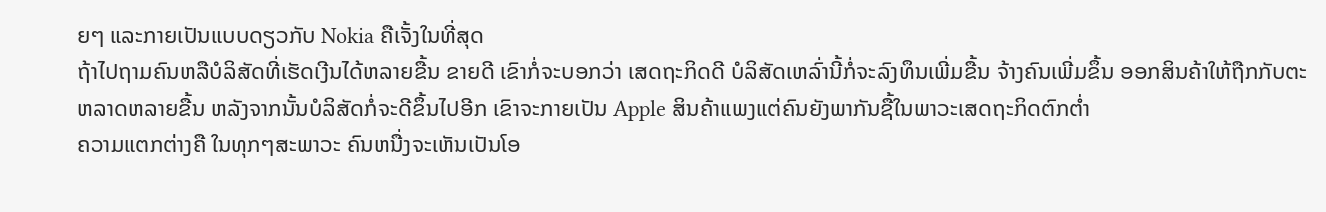ຍໆ ແລະກາຍເປັນແບບດຽວກັບ Nokia ຄືເຈັ້ງໃນທີ່ສຸດ
ຖ້າໄປຖາມຄົນຫລືບໍລິສັດທີ່ເຮັດເງີນໄດ້ຫລາຍຂື້ນ ຂາຍດີ ເຂົາກໍ່ຈະບອກວ່າ ເສດຖະກິດດີ ບໍລິສັດເຫລົ່ານີ້ກໍ່ຈະລົງທຶນເພີ່ມຂື້ນ ຈ້າງຄົນເພີ່ມຂຶ້ນ ອອກສິນຄ້າໃຫ້ຖືກກັບຕະຫລາດຫລາຍຂື້ນ ຫລັງຈາກນັ້ນບໍລິສັດກໍ່ຈະດີຂຶ້ນໄປອີກ ເຂົາຈະກາຍເປັນ Apple ສິນຄ້າແພງແຕ່ຄົນຍັງພາກັນຊື້ໃນພາວະເສດຖະກິດຕົກຕ່ຳ
ຄວາມແຕກຕ່າງຄື ໃນທຸກໆສະພາວະ ຄົນຫນື່ງຈະເຫັນເປັນໂອ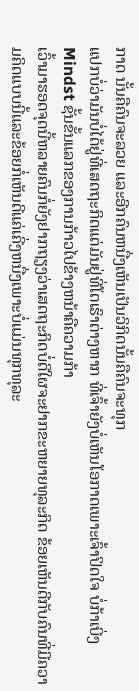ກາດ ນັ້ນຄືຄົນຈະລວຍ ແລະອີກຄົນຫນື່ງເຫັນເປັນວິກິດນັ້ນຄືຄົນຈະທຸກ
ແປກບໍ່ວ່າມັນບໍ່ໄດ້ຢູ່ທີ່ເສດຖະກິດແຕ່ມັນຢູ່ທີ່ໂຕເຮົາຕ່າງຫາກ ທີ່ເຈົ້າຍັງບໍ່ເຫັນໂອກາດເພາະເຈົ້າປິດໃຈ ບໍ່ກ້າເບີ່ງ Mindst ຊັ້ນຂັ້ນແລກຂອງການກ້າວໄປຂ້າງຫນ້າຄືຄວາມກ້າ
ເວົ້າມາຮອດຈຸດນີ້ຫລາຍຄົນກໍ່ຍັງຢາກຖຽງວ່າເສດຖະກິດບໍ່ດີໃຜຈະຢາກຂະຫຍາຍທຸລະກິດ ຂ້ອຍເຫັນດີກັບຄົນທີ່ມີຄວາມຄິດແບບນີ້ແລະຂ້ອຍກໍ່ເຫັນດີແຄ່ເຄີ່ງຫນື່ງເພາະບໍ່ແມ່ນທຸກທຸລະ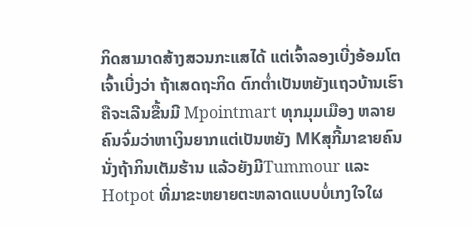ກິດສາມາດສ້າງສວນກະແສໄດ້ ແຕ່ເຈົ້າລອງເບີ່ງອ້ອມໂຕເຈົ້າເບີ່ງວ່າ ຖ້າເສດຖະກິດ ຕົກຕ່ຳເປັນຫຍັງແຖວບ້ານເຮົາຄືຈະເລີນຂື້ນມີ Mpointmart ທຸກມຸມເມືອງ ຫລາຍຄົນຈົ່ມວ່າຫາເງິນຍາກແຕ່ເປັນຫຍັງ MKສຸກີ້ມາຂາຍຄົນນັ່ງຖ້າກິນເຕັມຮ້ານ ແລ້ວຍັງມີTummour ແລະHotpot ທີ່ມາຂະຫຍາຍຕະຫລາດແບບບໍ່ເກງໃຈໃຜ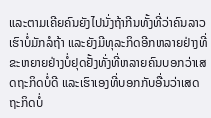ແລະຕາມເຄີຍຄົນຍັງໄປນັ່ງຖ້າກີນທັ້ງທີ່ວ່າຄົນລາວເຮົາບໍ່ມັກລໍຖ້າ ແລະຍັງມີທຸລະກິດອີກຫລາຍຢ່າງທີ່ຂະຫຍາຍຢ່າງບໍ່ຢຸດຢັ້ງທັ່ງທີ່ຫລາຍຄົນບອກວ່າເສດຖະກິດບໍ່ດີ ແລະເຮົາເອງທີ່ບອກກັບອື່ນວ່າເສດຖະກິດບໍ່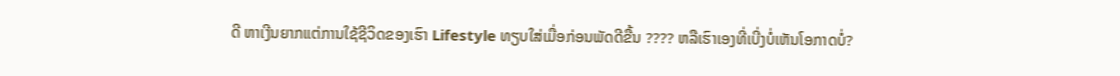ດີ ຫາເງີນຍາກແຕ່ການໃຊ້ຊີວິດຂອງເຮົາ Lifestyle ທຽບໃສ່ເມື່ອກ່ອນພັດດີຂື້ນ ???? ຫລືເຮົາເອງທີ່ເບີ່ງບໍ່ເຫັນໂອກາດບໍ່?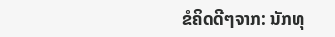ຂໍຄິດດີໆຈາກ: ນັກທຸ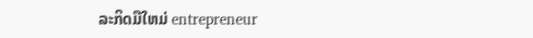ລະກິດມືໃຫມ່ entrepreneur